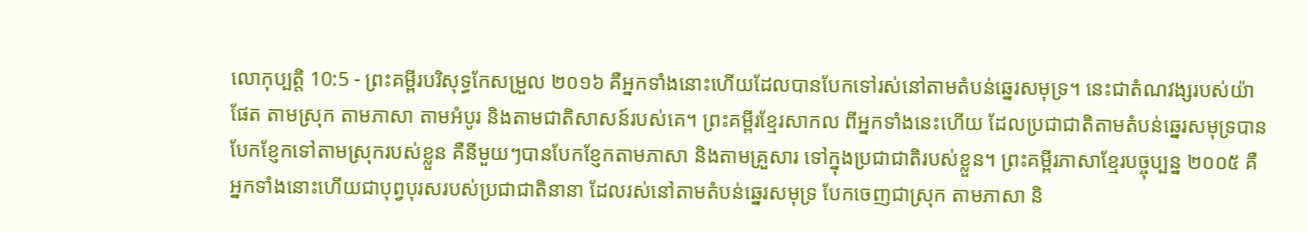លោកុប្បត្តិ 10:5 - ព្រះគម្ពីរបរិសុទ្ធកែសម្រួល ២០១៦ គឺអ្នកទាំងនោះហើយដែលបានបែកទៅរស់នៅតាមតំបន់ឆ្នេរសមុទ្រ។ នេះជាតំណវង្សរបស់យ៉ាផែត តាមស្រុក តាមភាសា តាមអំបូរ និងតាមជាតិសាសន៍របស់គេ។ ព្រះគម្ពីរខ្មែរសាកល ពីអ្នកទាំងនេះហើយ ដែលប្រជាជាតិតាមតំបន់ឆ្នេរសមុទ្របានបែកខ្ញែកទៅតាមស្រុករបស់ខ្លួន គឺនីមួយៗបានបែកខ្ញែកតាមភាសា និងតាមគ្រួសារ ទៅក្នុងប្រជាជាតិរបស់ខ្លួន។ ព្រះគម្ពីរភាសាខ្មែរបច្ចុប្បន្ន ២០០៥ គឺអ្នកទាំងនោះហើយជាបុព្វបុរសរបស់ប្រជាជាតិនានា ដែលរស់នៅតាមតំបន់ឆ្នេរសមុទ្រ បែកចេញជាស្រុក តាមភាសា និ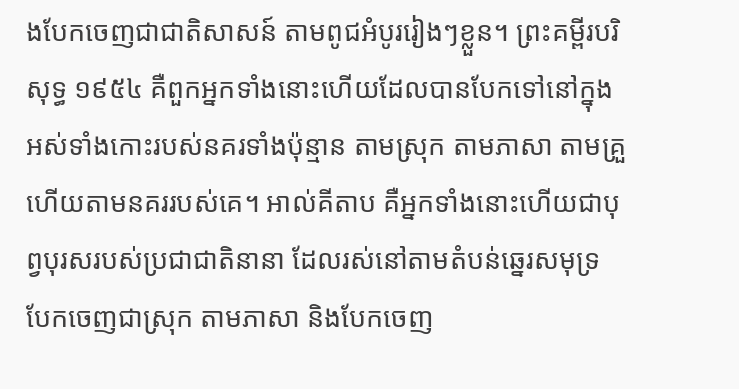ងបែកចេញជាជាតិសាសន៍ តាមពូជអំបូររៀងៗខ្លួន។ ព្រះគម្ពីរបរិសុទ្ធ ១៩៥៤ គឺពួកអ្នកទាំងនោះហើយដែលបានបែកទៅនៅក្នុងអស់ទាំងកោះរបស់នគរទាំងប៉ុន្មាន តាមស្រុក តាមភាសា តាមគ្រួ ហើយតាមនគររបស់គេ។ អាល់គីតាប គឺអ្នកទាំងនោះហើយជាបុព្វបុរសរបស់ប្រជាជាតិនានា ដែលរស់នៅតាមតំបន់ឆ្នេរសមុទ្រ បែកចេញជាស្រុក តាមភាសា និងបែកចេញ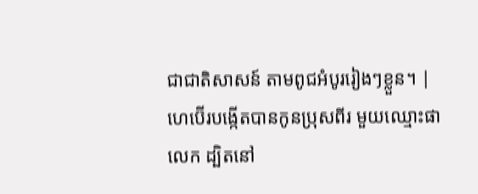ជាជាតិសាសន៍ តាមពូជអំបូររៀងៗខ្លួន។ |
ហេប៊ើរបង្កើតបានកូនប្រុសពីរ មួយឈ្មោះផាលេក ដ្បិតនៅ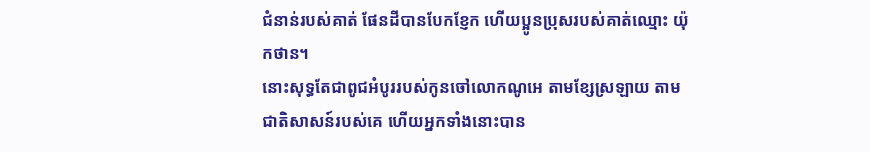ជំនាន់របស់គាត់ ផែនដីបានបែកខ្ញែក ហើយប្អូនប្រុសរបស់គាត់ឈ្មោះ យ៉ុកថាន។
នោះសុទ្ធតែជាពូជអំបូររបស់កូនចៅលោកណូអេ តាមខ្សែស្រឡាយ តាមជាតិសាសន៍របស់គេ ហើយអ្នកទាំងនោះបាន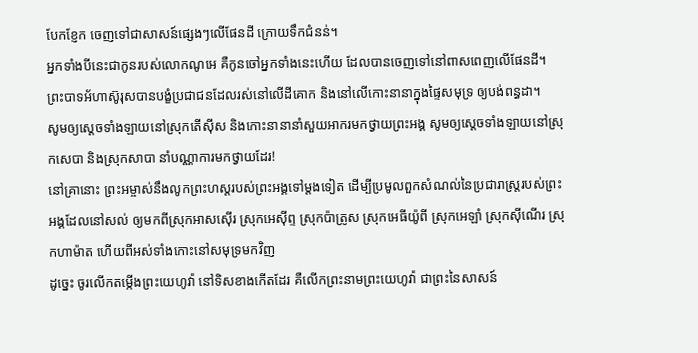បែកខ្ញែក ចេញទៅជាសាសន៍ផ្សេងៗលើផែនដី ក្រោយទឹកជំនន់។
អ្នកទាំងបីនេះជាកូនរបស់លោកណូអេ គឺកូនចៅអ្នកទាំងនេះហើយ ដែលបានចេញទៅនៅពាសពេញលើផែនដី។
ព្រះបាទអ័ហាស៊ូរុសបានបង្ខំប្រជាជនដែលរស់នៅលើដីគោក និងនៅលើកោះនានាក្នុងផ្ទៃសមុទ្រ ឲ្យបង់ពន្ធដា។
សូមឲ្យស្ដេចទាំងឡាយនៅស្រុកតើស៊ីស និងកោះនានានាំសួយអាករមកថ្វាយព្រះអង្គ សូមឲ្យស្ដេចទាំងឡាយនៅស្រុកសេបា និងស្រុកសាបា នាំបណ្ណាការមកថ្វាយដែរ!
នៅគ្រានោះ ព្រះអម្ចាស់នឹងលូកព្រះហស្តរបស់ព្រះអង្គទៅម្តងទៀត ដើម្បីប្រមូលពួកសំណល់នៃប្រជារាស្ត្ររបស់ព្រះអង្គដែលនៅសល់ ឲ្យមកពីស្រុកអាសស៊ើរ ស្រុកអេស៊ីព្ទ ស្រុកប៉ាត្រូស ស្រុកអេធីយ៉ូពី ស្រុកអេឡាំ ស្រុកស៊ីណើរ ស្រុកហាម៉ាត ហើយពីអស់ទាំងកោះនៅសមុទ្រមកវិញ
ដូច្នេះ ចូរលើកតម្កើងព្រះយេហូវ៉ា នៅទិសខាងកើតដែរ គឺលើកព្រះនាមព្រះយេហូវ៉ា ជាព្រះនៃសាសន៍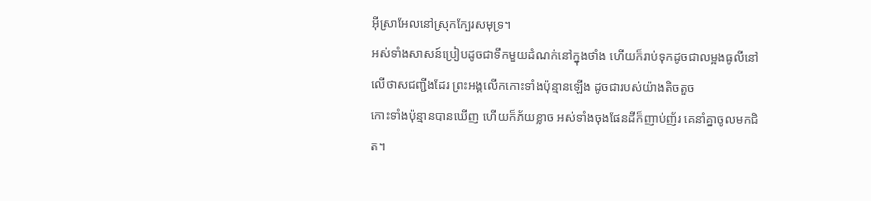អ៊ីស្រាអែលនៅស្រុកក្បែរសមុទ្រ។
អស់ទាំងសាសន៍ប្រៀបដូចជាទឹកមួយដំណក់នៅក្នុងថាំង ហើយក៏រាប់ទុកដូចជាលម្អងធូលីនៅលើថាសជញ្ជីងដែរ ព្រះអង្គលើកកោះទាំងប៉ុន្មានឡើង ដូចជារបស់យ៉ាងតិចតួច
កោះទាំងប៉ុន្មានបានឃើញ ហើយក៏ភ័យខ្លាច អស់ទាំងចុងផែនដីក៏ញាប់ញ័រ គេនាំគ្នាចូលមកជិត។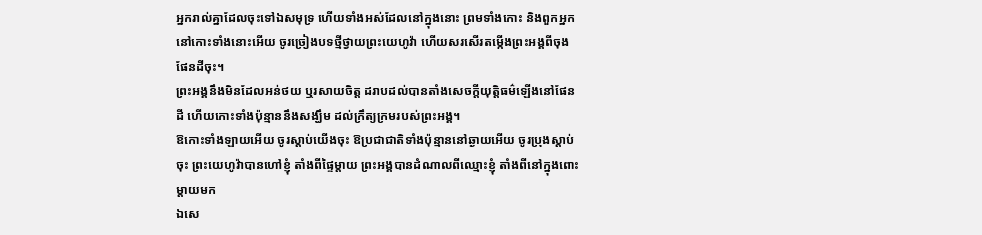អ្នករាល់គ្នាដែលចុះទៅឯសមុទ្រ ហើយទាំងអស់ដែលនៅក្នុងនោះ ព្រមទាំងកោះ និងពួកអ្នកនៅកោះទាំងនោះអើយ ចូរច្រៀងបទថ្មីថ្វាយព្រះយេហូវ៉ា ហើយសរសើរតម្កើងព្រះអង្គពីចុងផែនដីចុះ។
ព្រះអង្គនឹងមិនដែលអន់ថយ ឬរសាយចិត្ត ដរាបដល់បានតាំងសេចក្ដីយុត្តិធម៌ឡើងនៅផែនដី ហើយកោះទាំងប៉ុន្មាននឹងសង្ឃឹម ដល់ក្រឹត្យក្រមរបស់ព្រះអង្គ។
ឱកោះទាំងឡាយអើយ ចូរស្តាប់យើងចុះ ឱប្រជាជាតិទាំងប៉ុន្មាននៅឆ្ងាយអើយ ចូរប្រុងស្តាប់ចុះ ព្រះយេហូវ៉ាបានហៅខ្ញុំ តាំងពីផ្ទៃម្តាយ ព្រះអង្គបានដំណាលពីឈ្មោះខ្ញុំ តាំងពីនៅក្នុងពោះម្តាយមក
ឯសេ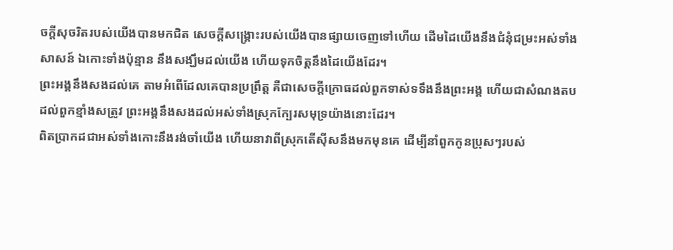ចក្ដីសុចរិតរបស់យើងបានមកជិត សេចក្ដីសង្គ្រោះរបស់យើងបានផ្សាយចេញទៅហើយ ដើមដៃយើងនឹងជំនុំជម្រះអស់ទាំងសាសន៍ ឯកោះទាំងប៉ុន្មាន នឹងសង្ឃឹមដល់យើង ហើយទុកចិត្តនឹងដៃយើងដែរ។
ព្រះអង្គនឹងសងដល់គេ តាមអំពើដែលគេបានប្រព្រឹត្ត គឺជាសេចក្ដីក្រោធដល់ពួកទាស់ទទឹងនឹងព្រះអង្គ ហើយជាសំណងតបដល់ពួកខ្មាំងសត្រូវ ព្រះអង្គនឹងសងដល់អស់ទាំងស្រុកក្បែរសមុទ្រយ៉ាងនោះដែរ។
ពិតប្រាកដជាអស់ទាំងកោះនឹងរង់ចាំយើង ហើយនាវាពីស្រុកតើស៊ីសនឹងមកមុនគេ ដើម្បីនាំពួកកូនប្រុសៗរបស់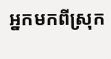អ្នកមកពីស្រុក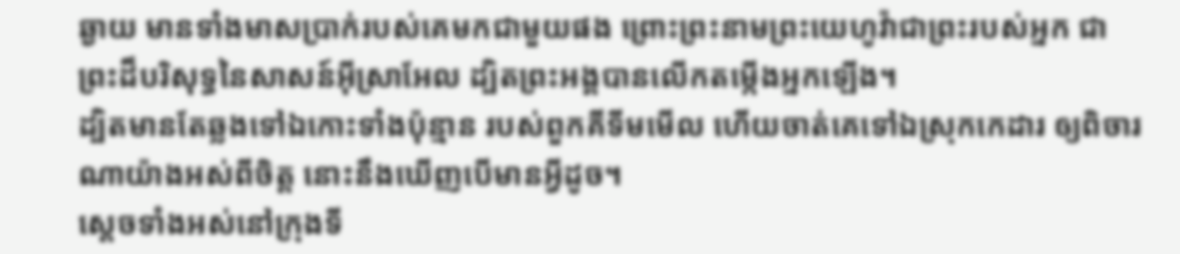ឆ្ងាយ មានទាំងមាសប្រាក់របស់គេមកជាមួយផង ព្រោះព្រះនាមព្រះយេហូវ៉ាជាព្រះរបស់អ្នក ជាព្រះដ៏បរិសុទ្ធនៃសាសន៍អ៊ីស្រាអែល ដ្បិតព្រះអង្គបានលើកតម្កើងអ្នកឡើង។
ដ្បិតមានតែឆ្លងទៅឯកោះទាំងប៉ុន្មាន របស់ពួកគីទីមមើល ហើយចាត់គេទៅឯស្រុកកេដារ ឲ្យពិចារណាយ៉ាងអស់ពីចិត្ត នោះនឹងឃើញបើមានអ្វីដូច។
ស្តេចទាំងអស់នៅក្រុងទី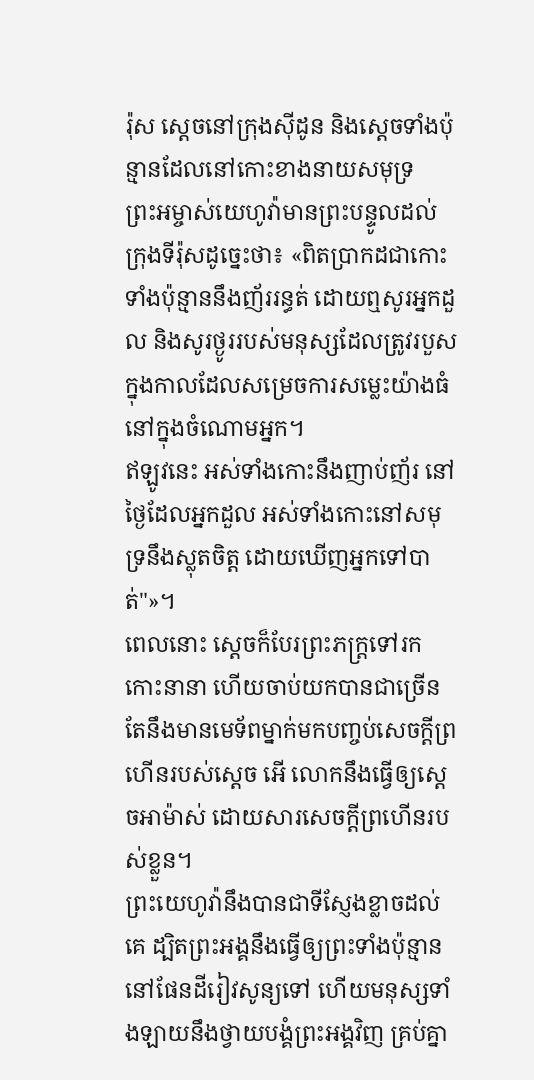រ៉ុស ស្តេចនៅក្រុងស៊ីដូន និងស្តេចទាំងប៉ុន្មានដែលនៅកោះខាងនាយសមុទ្រ
ព្រះអម្ចាស់យេហូវ៉ាមានព្រះបន្ទូលដល់ក្រុងទីរ៉ុសដូច្នេះថា៖ «ពិតប្រាកដជាកោះទាំងប៉ុន្មាននឹងញ័ររន្ធត់ ដោយឮសូរអ្នកដួល និងសូរថ្ងូររបស់មនុស្សដែលត្រូវរបួស ក្នុងកាលដែលសម្រេចការសម្លេះយ៉ាងធំនៅក្នុងចំណោមអ្នក។
ឥឡូវនេះ អស់ទាំងកោះនឹងញាប់ញ័រ នៅថ្ងៃដែលអ្នកដួល អស់ទាំងកោះនៅសមុទ្រនឹងស្លុតចិត្ត ដោយឃើញអ្នកទៅបាត់"»។
ពេលនោះ ស្ដេចក៏បែរព្រះភក្ត្រទៅរកកោះនានា ហើយចាប់យកបានជាច្រើន តែនឹងមានមេទ័ពម្នាក់មកបញ្ចប់សេចក្ដីព្រហើនរបស់ស្ដេច អើ លោកនឹងធ្វើឲ្យស្ដេចអាម៉ាស់ ដោយសារសេចក្ដីព្រហើនរបស់ខ្លួន។
ព្រះយេហូវ៉ានឹងបានជាទីស្ញែងខ្លាចដល់គេ ដ្បិតព្រះអង្គនឹងធ្វើឲ្យព្រះទាំងប៉ុន្មាន នៅផែនដីរៀវសូន្យទៅ ហើយមនុស្សទាំងឡាយនឹងថ្វាយបង្គំព្រះអង្គវិញ គ្រប់គ្នា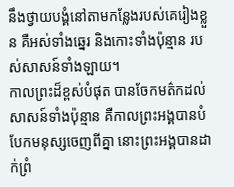នឹងថ្វាយបង្គំនៅតាមកន្លែងរបស់គេរៀងខ្លួន គឺអស់ទាំងឆ្នេរ និងកោះទាំងប៉ុន្មាន របស់សាសន៍ទាំងឡាយ។
កាលព្រះដ៏ខ្ពស់បំផុត បានចែកមត៌កដល់សាសន៍ទាំងប៉ុន្មាន គឺកាលព្រះអង្គបានបំបែកមនុស្សចេញពីគ្នា នោះព្រះអង្គបានដាក់ព្រំ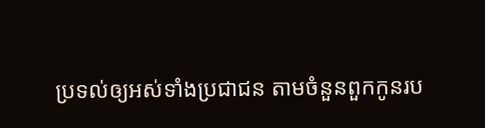ប្រទល់ឲ្យអស់ទាំងប្រជាជន តាមចំនួនពួកកូនរប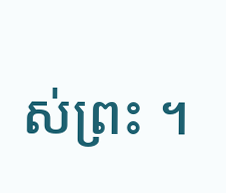ស់ព្រះ ។